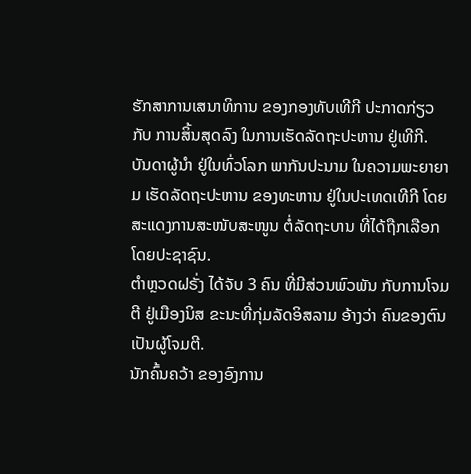ຮັກສາການເສນາທິການ ຂອງກອງທັບເທີກີ ປະກາດກ່ຽວກັບ ການສິ້ນສຸດລົງ ໃນການເຮັດລັດຖະປະຫານ ຢູ່ເທີກີ.
ບັນດາຜູ້ນຳ ຢູ່ໃນທົ່ວໂລກ ພາກັນປະນາມ ໃນຄວາມພະຍາຍາມ ເຮັດລັດຖະປະຫານ ຂອງທະຫານ ຢູ່ໃນປະເທດເທີກີ ໂດຍສະແດງການສະໜັບສະໜູນ ຕໍ່ລັດຖະບານ ທີ່ໄດ້ຖືກເລືອກໂດຍປະຊາຊົນ.
ຕຳຫຼວດຝຣັ່ງ ໄດ້ຈັບ 3 ຄົນ ທີ່ມີສ່ວນພົວພັນ ກັບການໂຈມຕີ ຢູ່ເມືອງນິສ ຂະນະທີ່ກຸ່ມລັດອິສລາມ ອ້າງວ່າ ຄົນຂອງຕົນເປັນຜູ້ໂຈມຕີ.
ນັກຄົ້ນຄວ້າ ຂອງອົງການ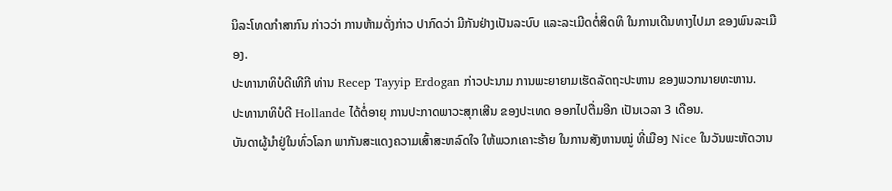ນິລະໂທດກຳສາກົນ ກ່າວວ່າ ການຫ້າມດັ່ງກ່າວ ປາກົດວ່າ ມີກັນຢ່າງເປັນລະບົບ ແລະລະເມີດຕໍ່ສິດທິ ໃນການເດີນທາງໄປມາ ຂອງພົນລະເມືອງ.
ປະທານາທິບໍດີເທີກີ ທ່ານ Recep Tayyip Erdogan ກ່າວປະນາມ ການພະຍາຍາມເຮັດລັດຖະປະຫານ ຂອງພວກນາຍທະຫານ.
ປະທານາທິບໍດີ Hollande ໄດ້ຕໍ່ອາຍຸ ການປະກາດພາວະສຸກເສີນ ຂອງປະເທດ ອອກໄປຕື່ມອີກ ເປັນເວລາ 3 ເດືອນ.
ບັນດາຜູ້ນຳຢູ່ໃນທົ່ວໂລກ ພາກັນສະແດງຄວາມເສົ້າສະຫລົດໃຈ ໃຫ້ພວກເຄາະຮ້າຍ ໃນການສັງຫານໝູ່ ທີ່ເມືອງ Nice ໃນວັນພະຫັດວານ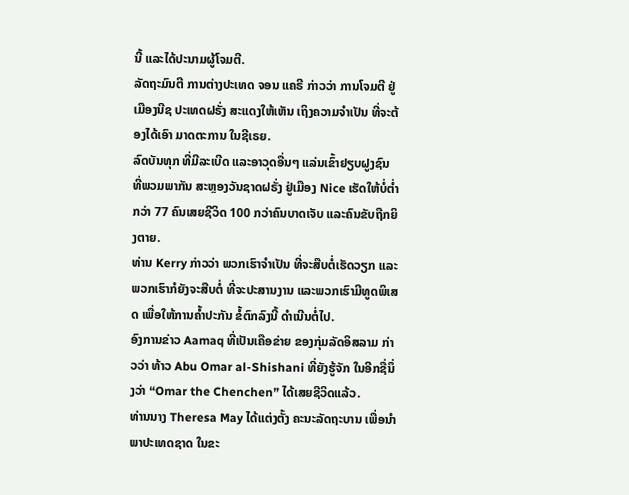ນີ້ ແລະໄດ້ປະນາມຜູ້ໂຈມຕີ.
ລັດຖະມົນຕີ ການຕ່າງປະເທດ ຈອນ ແຄຣີ ກ່າວວ່າ ການໂຈມຕີ ຢູ່ເມືອງນີຊ ປະເທດຝຣັ່ງ ສະແດງໃຫ້ເຫັນ ເຖິງຄວາມຈຳເປັນ ທີ່ຈະຕ້ອງໄດ້ເອົາ ມາດຕະການ ໃນຊີເຣຍ.
ລົດບັນທຸກ ທີ່ມີລະເບີດ ແລະອາວຸດອື່ນໆ ແລ່ນເຂົ້າຢຽບຝູງຊົນ ທີ່ພວມພາກັນ ສະຫຼອງວັນຊາດຝຣັ່ງ ຢູ່ເມືອງ Nice ເຮັດໃຫ້ບໍ່ຕ່ຳກວ່າ 77 ຄົນເສຍຊີວິດ 100 ກວ່າຄົນບາດເຈັບ ແລະຄົນຂັບຖືກຍິງຕາຍ.
ທ່ານ Kerry ກ່າວວ່າ ພວກເຮົາຈຳເປັນ ທີ່ຈະສືບຕໍ່ເຮັດວຽກ ແລະພວກເຮົາກໍຍັງຈະສືບຕໍ່ ທີ່ຈະປະສານງານ ແລະພວກເຮົາມີທູດພິເສດ ເພື່ອໃຫ້ການຄ້ຳປະກັນ ຂໍ້ຕົກລົງນີ້ ດຳເນີນຕໍ່ໄປ.
ອົງການຂ່າວ Aamaq ທີ່ເປັນເຄືອຂ່າຍ ຂອງກຸ່ມລັດອິສລາມ ກ່າວວ່າ ທ້າວ Abu Omar al-Shishani ທີ່ຍັງຮູ້ຈັກ ໃນອີກຊື່ນຶ່ງວ່າ “Omar the Chenchen” ໄດ້ເສຍຊີວິດແລ້ວ.
ທ່ານນາງ Theresa May ໄດ້ແຕ່ງຕັ້ງ ຄະນະລັດຖະບານ ເພື່ອນຳພາປະເທດຊາດ ໃນຂະ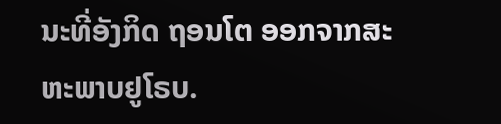ນະທີ່ອັງກິດ ຖອນໂຕ ອອກຈາກສະຫະພາບຢູໂຣບ.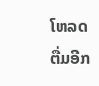ໂຫລດຕື່ມອີກ